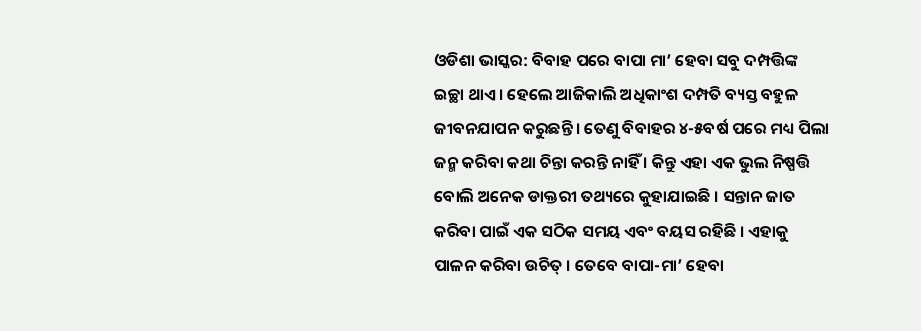ଓଡିଶା ଭାସ୍କର: ବିବାହ ପରେ ବାପା ମା’ ହେବା ସବୁ ଦମ୍ପତ୍ତିଙ୍କ ଇଚ୍ଛା ଥାଏ । ହେଲେ ଆଜିକାଲି ଅଧିକାଂଶ ଦମ୍ପତି ବ୍ୟସ୍ତ ବହୁଳ ଜୀବନଯାପନ କରୁଛନ୍ତି । ତେଣୁ ବିବାହର ୪-୫ବର୍ଷ ପରେ ମଧ୍ୟ ପିଲା ଜନ୍ମ କରିବା କଥା ଚିନ୍ତା କରନ୍ତି ନାହିଁ । କିନ୍ତୁ ଏହା ଏକ ଭୁଲ ନିଷ୍ପତ୍ତି ବୋଲି ଅନେକ ଡାକ୍ତରୀ ତଥ୍ୟରେ କୁହାଯାଇଛି । ସନ୍ତାନ ଜାତ କରିବା ପାଇଁ ଏକ ସଠିକ ସମୟ ଏବଂ ବୟସ ରହିଛି । ଏହାକୁ ପାଳନ କରିବା ଉଚିତ୍ । ତେବେ ବାପା-ମା’ ହେବା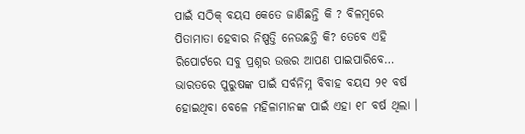ପାଇଁ ସଠିକ୍ ବୟସ କେତେ ଜାଣିଛନ୍ତି କି ? ବିଳମ୍ବରେ ପିତାମାତା ହେବାର ନିଷ୍ପତ୍ତି ନେଉଛନ୍ତି କି? ତେବେ ଏହି ରିପୋର୍ଟରେ ସବୁ ପ୍ରଶ୍ନର ଉତ୍ତର ଆପଣ ପାଇପାରିବେ…
ଭାରତରେ ପୁରୁଷଙ୍କ ପାଇଁ ସର୍ବନିମ୍ନ ବିବାହ ବୟସ ୨୧ ବର୍ଷ ହୋଇଥିବା ବେଳେ ମହିଳାମାନଙ୍କ ପାଇଁ ଏହା ୧୮ ବର୍ଷ ଥିଲା ।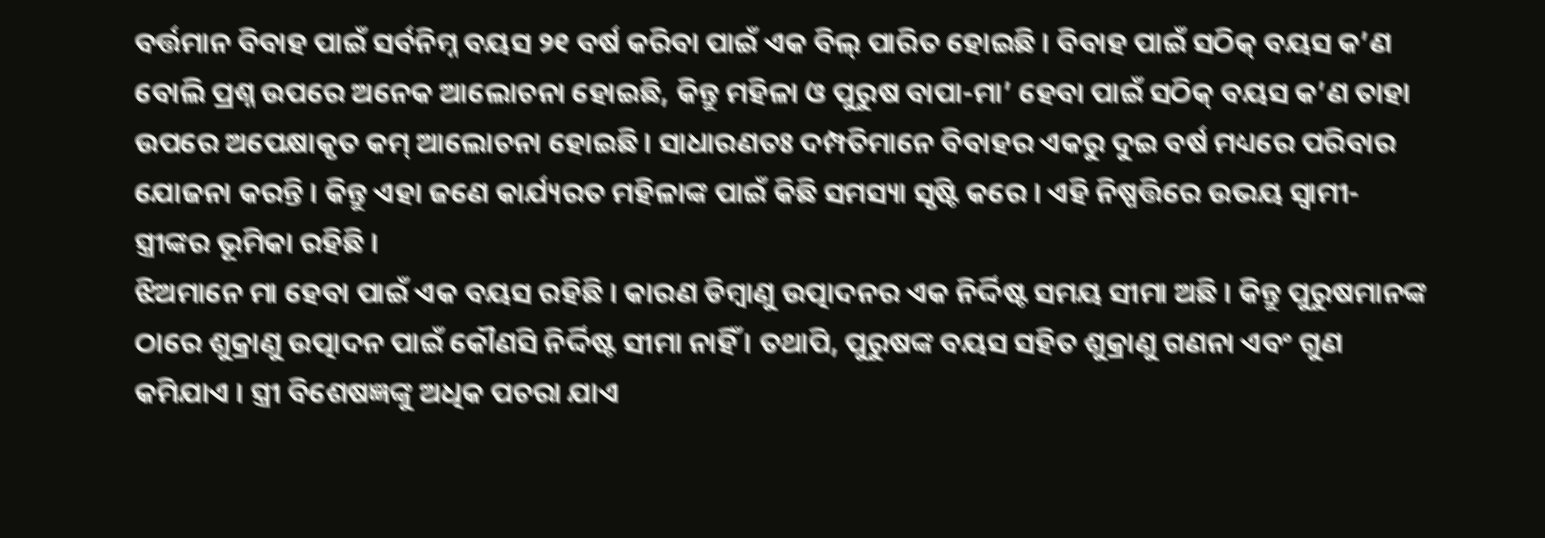ବର୍ତ୍ତମାନ ବିବାହ ପାଇଁ ସର୍ବନିମ୍ନ ବୟସ ୨୧ ବର୍ଷ କରିବା ପାଇଁ ଏକ ବିଲ୍ ପାରିତ ହୋଇଛି । ବିବାହ ପାଇଁ ସଠିକ୍ ବୟସ କ’ଣ ବୋଲି ପ୍ରଶ୍ନ ଉପରେ ଅନେକ ଆଲୋଚନା ହୋଇଛି, କିନ୍ତୁ ମହିଳା ଓ ପୁରୁଷ ବାପା-ମା’ ହେବା ପାଇଁ ସଠିକ୍ ବୟସ କ’ଣ ତାହା ଉପରେ ଅପେକ୍ଷାକୃତ କମ୍ ଆଲୋଚନା ହୋଇଛି । ସାଧାରଣତଃ ଦମ୍ପତିମାନେ ବିବାହର ଏକରୁ ଦୁଇ ବର୍ଷ ମଧ୍ୟରେ ପରିବାର ଯୋଜନା କରନ୍ତି । କିନ୍ତୁ ଏହା ଜଣେ କାର୍ଯ୍ୟରତ ମହିଳାଙ୍କ ପାଇଁ କିଛି ସମସ୍ୟା ସୃଷ୍ଟି କରେ । ଏହି ନିଷ୍ପତ୍ତିରେ ଉଭୟ ସ୍ୱାମୀ-ସ୍ତ୍ରୀଙ୍କର ଭୂମିକା ରହିଛି ।
ଝିଅମାନେ ମା ହେବା ପାଇଁ ଏକ ବୟସ ରହିଛି । କାରଣ ଡିମ୍ବାଣୁ ଉତ୍ପାଦନର ଏକ ନିର୍ଦ୍ଦିଷ୍ଟ ସମୟ ସୀମା ଅଛି । କିନ୍ତୁ ପୁରୁଷମାନଙ୍କ ଠାରେ ଶୁକ୍ରାଣୁ ଉତ୍ପାଦନ ପାଇଁ କୌଣସି ନିର୍ଦ୍ଦିଷ୍ଟ ସୀମା ନାହିଁ । ତଥାପି, ପୁରୁଷଙ୍କ ବୟସ ସହିତ ଶୁକ୍ରାଣୁ ଗଣନା ଏବଂ ଗୁଣ କମିଯାଏ । ସ୍ତ୍ରୀ ବିଶେଷଜ୍ଞଙ୍କୁ ଅଧିକ ପଚରା ଯାଏ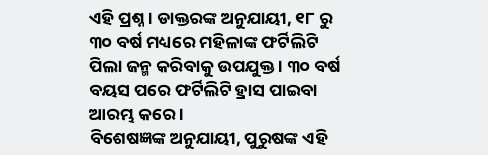ଏହି ପ୍ରଶ୍ନ । ଡାକ୍ତରଙ୍କ ଅନୁଯାୟୀ, ୧୮ ରୁ ୩୦ ବର୍ଷ ମଧ୍ୟରେ ମହିଳାଙ୍କ ଫର୍ଟିଲିଟି ପିଲା ଜନ୍ମ କରିବାକୁ ଉପଯୁକ୍ତ । ୩୦ ବର୍ଷ ବୟସ ପରେ ଫର୍ଟିଲିଟି ହ୍ରାସ ପାଇବା ଆରମ୍ଭ କରେ ।
ବିଶେଷଜ୍ଞଙ୍କ ଅନୁଯାୟୀ, ପୁରୁଷଙ୍କ ଏହି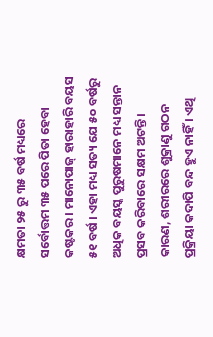କ୍ଷମତା ୨୫ ରୁ ୩୫ ବର୍ଷ ମଧ୍ୟରେ ସର୍ବୋତ୍ତମ ୩୫ ପରେ ପିତା ହେବା କଷ୍ଟକର । ମାନୋପାଜ୍ ହାରାହାରି ବୟସ ୫୧ ବର୍ଷ । ଏହା ମଧ୍ୟ ସତ୍ୟ ଯେ ୫୦ ବର୍ଷରୁ ଅଧିକ ବୟସ୍କ ପୁରୁଷମାନେ ମଧ୍ୟ ସନ୍ତାନ ପ୍ରସବ କରିବାରେ ସକ୍ଷମ ଅଟନ୍ତି । କାରଣ, ଶରୀରରେ ଶୁକ୍ରାଣୁ ଗଠନ ପ୍ରକ୍ରିୟା କଦାପି ବନ୍ଦ ହୁଏ ନାହିଁ । ଏଥି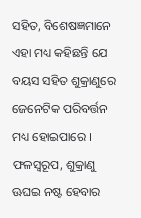ସହିତ, ବିଶେଷଜ୍ଞମାନେ ଏହା ମଧ୍ୟ କହିଛନ୍ତି ଯେ ବୟସ ସହିତ ଶୁକ୍ରାଣୁରେ ଜେନେଟିକ ପରିବର୍ତ୍ତନ ମଧ୍ୟ ହୋଇପାରେ । ଫଳସ୍ୱରୂପ, ଶୁକ୍ରାଣୁ ଊଘଇ ନଷ୍ଟ ହେବାର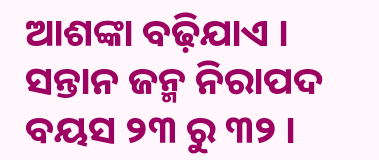ଆଶଙ୍କା ବଢ଼ିଯାଏ ।
ସନ୍ତାନ ଜନ୍ମ ନିରାପଦ ବୟସ ୨୩ ରୁ ୩୨ ।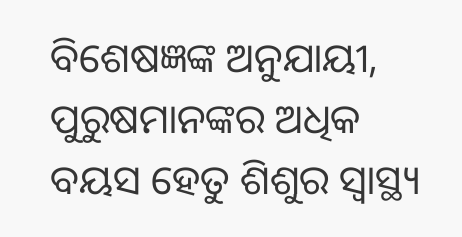ବିଶେଷଜ୍ଞଙ୍କ ଅନୁଯାୟୀ, ପୁରୁଷମାନଙ୍କର ଅଧିକ ବୟସ ହେତୁ ଶିଶୁର ସ୍ୱାସ୍ଥ୍ୟ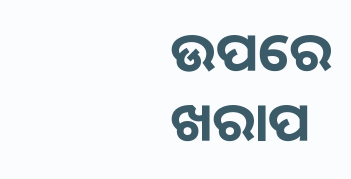ଉପରେ ଖରାପ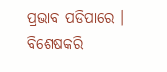ପ୍ରଭାବ ପଡିପାରେ । ବିଶେଷକରି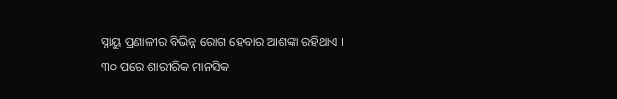ସ୍ନାୟୁ ପ୍ରଣାଳୀର ବିଭିନ୍ନ ରୋଗ ହେବାର ଆଶଙ୍କା ରହିଥାଏ । ୩୦ ପରେ ଶାରୀରିକ ମାନସିକ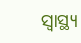ସ୍ୱାସ୍ଥ୍ୟ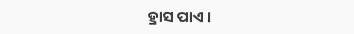ହ୍ରାସ ପାଏ ।